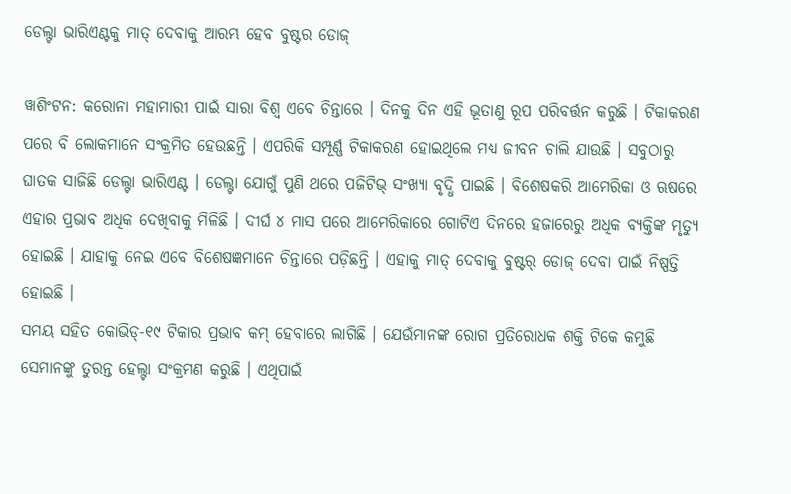ଡେଲ୍ଟା ଭାରିଏଣ୍ଟକୁ ମାତ୍ ଦେବାକୁ ଆରମ୍ଭ ହେବ ବୁଷ୍ଟର ଡୋଜ୍

ୱାଶିଂଟନ: କରୋନା ମହାମାରୀ ପାଇଁ ସାରା ବିଶ୍ୱ ଏବେ ଚିନ୍ତାରେ । ଦିନକୁ ଦିନ ଏହି ଭୂତାଣୁ ରୂପ ପରିବର୍ତ୍ତନ କରୁଛି । ଟିକାକରଣ ପରେ ବି ଲୋକମାନେ ସଂକ୍ରମିତ ହେଉଛନ୍ତି । ଏପରିକି ସମ୍ପୂର୍ଣ୍ଣ ଟିକାକରଣ ହୋଇଥିଲେ ମଧ୍ୟ ଜୀବନ ଚାଲି ଯାଉଛି । ସବୁଠାରୁ ଘାତକ ସାଜିଛି ଡେଲ୍ଟା ଭାରିଏଣ୍ଟ । ଡେଲ୍ଟା ଯୋଗୁଁ ପୁଣି ଥରେ ପଜିଟିଭ୍ ସଂଖ୍ୟା ବୃଦ୍ଧି ପାଇଛି । ବିଶେଷକରି ଆମେରିକା ଓ ଋଷରେ ଏହାର ପ୍ରଭାବ ଅଧିକ ଦେଖିବାକୁ ମିଳିଛି । ଦୀର୍ଘ ୪ ମାସ ପରେ ଆମେରିକାରେ ଗୋଟିଏ ଦିନରେ ହଜାରେରୁ ଅଧିକ ବ୍ୟକ୍ତିଙ୍କ ମୃତ୍ୟୁ ହୋଇଛି । ଯାହାକୁ ନେଇ ଏବେ ବିଶେଷଜ୍ଞମାନେ ଚିନ୍ତାରେ ପଡ଼ିଛନ୍ତି । ଏହାକୁ ମାତ୍ ଦେବାକୁ ବୁଷ୍ଟର୍ ଡୋଜ୍ ଦେବା ପାଇଁ ନିଷ୍ପତ୍ତି ହୋଇଛି ।
ସମୟ ସହିତ କୋଭିଡ୍-୧୯ ଟିକାର ପ୍ରଭାବ କମ୍ ହେବାରେ ଲାଗିଛି । ଯେଉଁମାନଙ୍କ ରୋଗ ପ୍ରତିରୋଧକ ଶକ୍ତି ଟିକେ କମୁଛି ସେମାନଙ୍କୁ ତୁରନ୍ତ ହେଲ୍ଟା ସଂକ୍ରମଣ କରୁଛି । ଏଥିପାଇଁ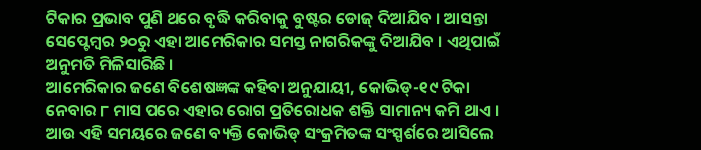ଟିକାର ପ୍ରଭାବ ପୁଣି ଥରେ ବୃଦ୍ଧି କରିବାକୁ ବୁଷ୍ଟର ଡୋଜ୍ ଦିଆଯିବ । ଆସନ୍ତା ସେପ୍ଟେମ୍ବର ୨୦ରୁ ଏହା ଆମେରିକାର ସମସ୍ତ ନାଗରିକଙ୍କୁ ଦିଆଯିବ । ଏଥିପାଇଁ ଅନୁମତି ମିଳିସାରିଛି ।
ଆମେରିକାର ଜଣେ ବିଶେଷଜ୍ଞଙ୍କ କହିବା ଅନୁଯାୟୀ, କୋଭିଡ୍-୧୯ ଟିକା ନେବାର ୮ ମାସ ପରେ ଏହାର ରୋଗ ପ୍ରତିରୋଧକ ଶକ୍ତି ସାମାନ୍ୟ କମି ଥାଏ । ଆଉ ଏହି ସମୟରେ ଜଣେ ବ୍ୟକ୍ତି କୋଭିଡ୍ ସଂକ୍ରମିତଙ୍କ ସଂସ୍ପର୍ଶରେ ଆସିଲେ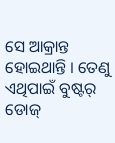ସେ ଆକ୍ରାନ୍ତ ହୋଇଥାନ୍ତି । ତେଣୁ ଏଥିପାଇଁ ବୁଷ୍ଟର୍ ଡୋଜ୍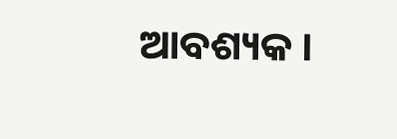ଆବଶ୍ୟକ ।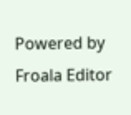Powered by Froala Editor